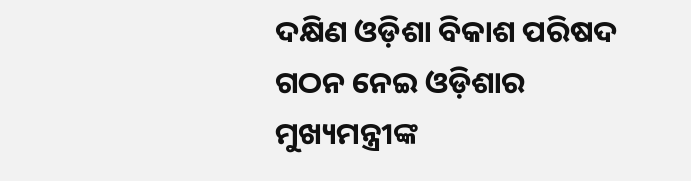ଦକ୍ଷିଣ ଓଡ଼ିଶା ବିକାଶ ପରିଷଦ ଗଠନ ନେଇ ଓଡ଼ିଶାର ମୁଖ୍ୟମନ୍ତ୍ରୀଙ୍କ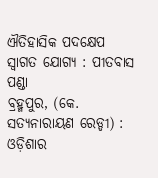ଐତିହାସିକ ପଦକ୍ଷେପ ସ୍ୱାଗତ ଯୋଗ୍ୟ : ପୀତବାସ ପଣ୍ଡା
ବ୍ରହ୍ମପୁର, (କେ. ସତ୍ୟନାରାୟଣ ରେଡ୍ଡୀ) : ଓଡ଼ିଶାର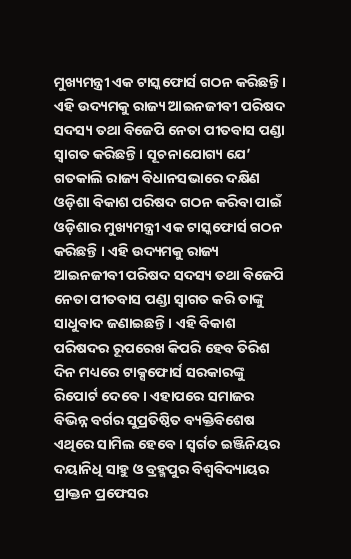ମୁଖ୍ୟମନ୍ତ୍ରୀ ଏକ ଟାସ୍କଫୋର୍ସ ଗଠନ କରିଛନ୍ତି । ଏହି ଉଦ୍ୟମକୁ ରାଜ୍ୟ ଆଇନଜୀବୀ ପରିଷଦ ସଦସ୍ୟ ତଥା ବିଜେପି ନେତା ପୀତବାସ ପଣ୍ଡା ସ୍ୱାଗତ କରିଛନ୍ତି । ସୂଚନାଯୋଗ୍ୟ ଯେ’ ଗତକାଲି ରାଜ୍ୟ ବିଧାନସଭାରେ ଦକ୍ଷିଣ ଓଡ଼ିଶା ବିକାଶ ପରିଷଦ ଗଠନ କରିବା ପାଇଁ ଓଡ଼ିଶାର ମୁଖ୍ୟମନ୍ତ୍ରୀ ଏକ ଟାସ୍କଫୋର୍ସ ଗଠନ କରିଛନ୍ତି । ଏହି ଉଦ୍ୟମକୁ ରାଜ୍ୟ ଆଇନଜୀବୀ ପରିଷଦ ସଦସ୍ୟ ତଥା ବିଜେପି ନେତା ପୀତବାସ ପଣ୍ଡା ସ୍ୱାଗତ କରି ତାଙ୍କୁ ସାଧୁବାଦ ଜଣାଇଛନ୍ତି । ଏହି ବିକାଶ ପରିଷଦର ରୂପରେଖ କିପରି ହେବ ତିରିଶ ଦିନ ମଧ୍ୟରେ ଟାକ୍ସଫୋର୍ସ ସରକାରଙ୍କୁ ରିପୋର୍ଟ ଦେବେ । ଏହାପରେ ସମାଜର ବିଭିନ୍ନ ବର୍ଗର ସୁପ୍ରତିଷ୍ଠିତ ବ୍ୟକ୍ତିବିଶେଷ ଏଥିରେ ସାମିଲ ହେବେ । ସ୍ୱର୍ଗତ ଇଞ୍ଜିନିୟର ଦୟାନିଧି ସାହୁ ଓ ବ୍ରହ୍ମପୁର ବିଶ୍ଵବିଦ୍ୟାୟର ପ୍ରାକ୍ତନ ପ୍ରଫେସର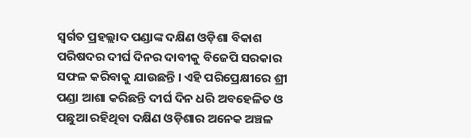ସ୍ୱର୍ଗତ ପ୍ରହଲ୍ଲାଦ ପଣ୍ଡାଙ୍କ ଦକ୍ଷିଣ ଓଡ଼ିଶା ବିକାଶ ପରିଷଦର ଦୀର୍ଘ ଦିନର ଦାବୀକୁ ବିଜେପି ସରକାର ସଫଳ କରିବାକୁ ଯାଉଛନ୍ତି । ଏହି ପରିପ୍ରେକ୍ଷୀରେ ଶ୍ରୀ ପଣ୍ଡା ଆଶା କରିଛନ୍ତି ଦୀର୍ଘ ଦିନ ଧରି ଅବହେଳିତ ଓ ପଛୁଆ ରହିଥିବା ଦକ୍ଷିଣ ଓଡ଼ିଶାର ଅନେକ ଅଞ୍ଚଳ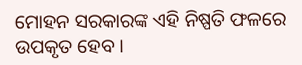ମୋହନ ସରକାରଙ୍କ ଏହି ନିଷ୍ପତି ଫଳରେ ଉପକୃତ ହେବ ।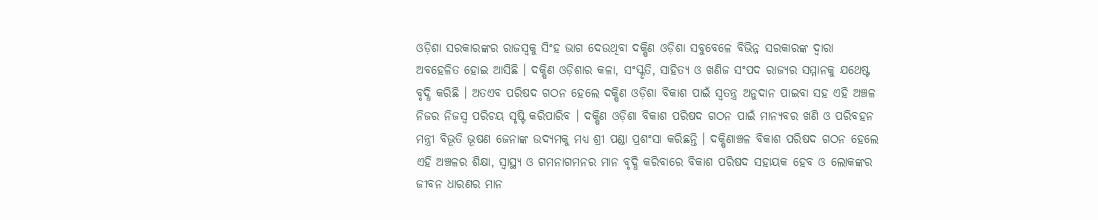ଓଡ଼ିଶା ସରକାରଙ୍କର ରାଜସ୍ୱକୁ ସିଂହ ଭାଗ ଦେଉଥିବା ଦକ୍ଷିଣ ଓଡ଼ିଶା ସବୁବେଳେ ବିଭିନ୍ନ ସରକାରଙ୍କ ଦ୍ଵାରା ଅବହେଳିତ ହୋଇ ଆସିଛି । ଦକ୍ଷିଣ ଓଡ଼ିଶାର କଳା, ସଂସ୍କୃତି, ସାହିତ୍ୟ ଓ ଖଣିଜ ସଂପଦ ରାଜ୍ୟର ସମ୍ମାନକୁ ଯଥେଷ୍ଟ ବୃଦ୍ଧି କରିଛି । ଅତଏବ ପରିଷଦ ଗଠନ ହେଲେ ଦକ୍ଷିଣ ଓଡ଼ିଶା ବିକାଶ ପାଇଁ ସ୍ୱତନ୍ତ୍ର ଅନୁଦାନ ପାଇବା ସହ ଏହି ଅଞ୍ଚଳ ନିଜର ନିଜସ୍ଵ ପରିଚୟ ସୃଷ୍ଟି କରିପାରିବ । ଦକ୍ଷିଣ ଓଡ଼ିଶା ବିକାଶ ପରିଷଦ ଗଠନ ପାଇଁ ମାନ୍ୟବର ଖଣି ଓ ପରିବହନ ମନ୍ତ୍ରୀ ବିଭୂତି ଭୂଷଣ ଜେନାଙ୍କ ଉଦ୍ୟମକୁ ମଧ୍ୟ ଶ୍ରୀ ପଣ୍ଡା ପ୍ରଶଂସା କରିଛନ୍ତି । ଦକ୍ଷିଣାଞ୍ଚଳ ବିକାଶ ପରିଷଦ ଗଠନ ହେଲେ ଏହି ଅଞ୍ଚଳର ଶିକ୍ଷା, ସ୍ୱାସ୍ଥ୍ୟ ଓ ଗମନାଗମନର ମାନ ବୃଦ୍ଧି କରିବାରେ ବିକାଶ ପରିଷଦ ସହାୟକ ହେବ ଓ ଲୋକଙ୍କର ଜୀବନ ଧାରଣର ମାନ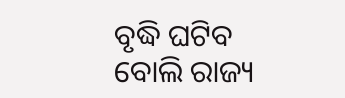ବୃଦ୍ଧି ଘଟିବ ବୋଲି ରାଜ୍ୟ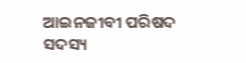ଆଇନଜୀବୀ ପରିଷଦ ସଦସ୍ୟ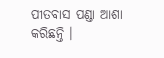ପୀତବାସ ପଣ୍ଡା ଆଶା କରିଛନ୍ତି ।